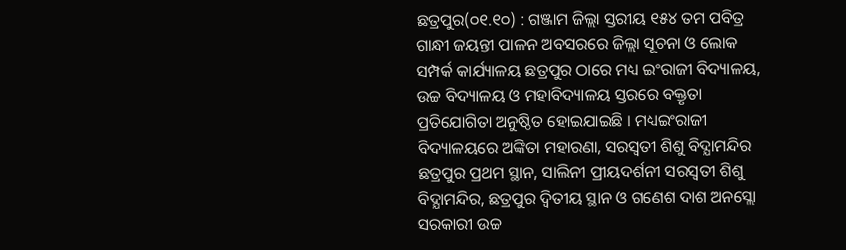ଛତ୍ରପୁର(୦୧.୧୦) : ଗଞ୍ଜାମ ଜିଲ୍ଲା ସ୍ତରୀୟ ୧୫୪ ତମ ପବିତ୍ର ଗାନ୍ଧୀ ଜୟନ୍ତୀ ପାଳନ ଅବସରରେ ଜିଲ୍ଲା ସୂଚନା ଓ ଲୋକ ସମ୍ପର୍କ କାର୍ଯ୍ୟାଳୟ ଛତ୍ରପୁର ଠାରେ ମଧ୍ୟ ଇଂରାଜୀ ବିଦ୍ୟାଳୟ, ଉଚ୍ଚ ବିଦ୍ୟାଳୟ ଓ ମହାବିଦ୍ୟାଳୟ ସ୍ତରରେ ବକ୍ତୃତା ପ୍ରତିଯୋଗିତା ଅନୁଷ୍ଠିତ ହୋଇଯାଇଛି । ମଧ୍ୟଇଂରାଜୀ ବିଦ୍ୟାଳୟରେ ଅଙ୍କିତା ମହାରଣା, ସରସ୍ବତୀ ଶିଶୁ ବିଦ୍ଯାମନ୍ଦିର ଛତ୍ରପୁର ପ୍ରଥମ ସ୍ଥାନ, ସାଲିନୀ ପ୍ରୀୟଦର୍ଶନୀ ସରସ୍ବତୀ ଶିଶୁ ବିଦ୍ଯାମନ୍ଦିର, ଛତ୍ରପୁର ଦ୍ବିତୀୟ ସ୍ଥାନ ଓ ଗଣେଶ ଦାଶ ଅନସ୍ଲୋ ସରକାରୀ ଉଚ୍ଚ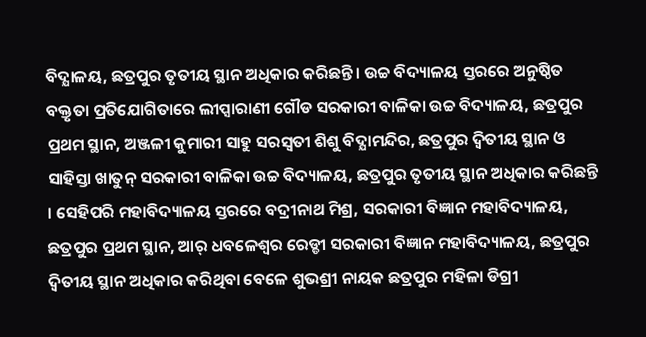ବିଦ୍ଯାଳୟ, ଛତ୍ରପୁର ତୃତୀୟ ସ୍ଥାନ ଅଧିକାର କରିଛନ୍ତି । ଉଚ୍ଚ ବିଦ୍ୟାଳୟ ସ୍ତରରେ ଅନୁଷ୍ଠିତ ବକ୍ତୃତା ପ୍ରତିଯୋଗିତାରେ ଲୀପ୍ସାରାଣୀ ଗୌଡ ସରକାରୀ ବାଳିକା ଉଚ୍ଚ ବିଦ୍ୟାଳୟ, ଛତ୍ରପୁର ପ୍ରଥମ ସ୍ଥାନ, ଅଞ୍ଜଳୀ କୁମାରୀ ସାହୁ ସରସ୍ବତୀ ଶିଶୁ ବିଦ୍ଯାମନ୍ଦିର, ଛତ୍ରପୁର ଦ୍ବିତୀୟ ସ୍ଥାନ ଓ ସାହିସ୍ତା ଖାତୁନ୍ ସରକାରୀ ବାଳିକା ଉଚ୍ଚ ବିଦ୍ୟାଳୟ, ଛତ୍ରପୁର ତୃତୀୟ ସ୍ଥାନ ଅଧିକାର କରିଛନ୍ତି । ସେହିପରି ମହାବିଦ୍ୟାଳୟ ସ୍ତରରେ ବଦ୍ରୀନାଥ ମିଶ୍ର, ସରକାରୀ ବିଜ୍ଞାନ ମହାବିଦ୍ୟାଳୟ, ଛତ୍ରପୁର ପ୍ରଥମ ସ୍ଥାନ, ଆର୍ ଧବଳେଶ୍ବର ରେଡ୍ଡୀ ସରକାରୀ ବିଜ୍ଞାନ ମହାବିଦ୍ୟାଳୟ, ଛତ୍ରପୁର ଦ୍ବିତୀୟ ସ୍ଥାନ ଅଧିକାର କରିଥିବା ବେଳେ ଶୁଭଶ୍ରୀ ନାୟକ ଛତ୍ରପୁର ମହିଳା ଡିଗ୍ରୀ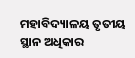ମହାବିଦ୍ୟାଳୟ ତୃତୀୟ ସ୍ଥାନ ଅଧିକାର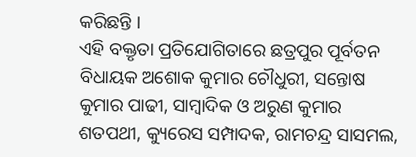କରିଛନ୍ତି ।
ଏହି ବକ୍ତୃତା ପ୍ରତିଯୋଗିତାରେ ଛତ୍ରପୁର ପୂର୍ବତନ ବିଧାୟକ ଅଶୋକ କୁମାର ଚୌଧୁରୀ, ସନ୍ତୋଷ କୁମାର ପାଢୀ, ସାମ୍ବାଦିକ ଓ ଅରୁଣ କୁମାର ଶତପଥୀ, କ୍ୟୁରେସ ସମ୍ପାଦକ, ରାମଚନ୍ଦ୍ର ସାସମଲ,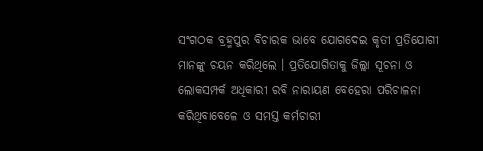ସଂଗଠକ ବ୍ରହ୍ମପୁର ବିଚାରକ ଭାବେ ଯୋଗଦେଇ କୃତୀ ପ୍ରତିଯୋଗୀ ମାନଙ୍କୁ ଚୟନ କରିଥିଲେ । ପ୍ରତିଯୋଗିତାକୁ ଜିଲ୍ଲା ସୂଚନା ଓ ଲୋକସମ୍ପର୍କ ଅଧିକାରୀ ରବି ନାରାୟଣ ବେହେରା ପରିଚାଳନା କରିଥିବାବେଳେ ଓ ସମସ୍ତ କର୍ମଚାରୀ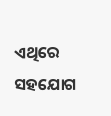ଏଥିରେ ସହଯୋଗ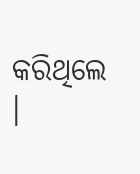କରିଥିଲେ ।